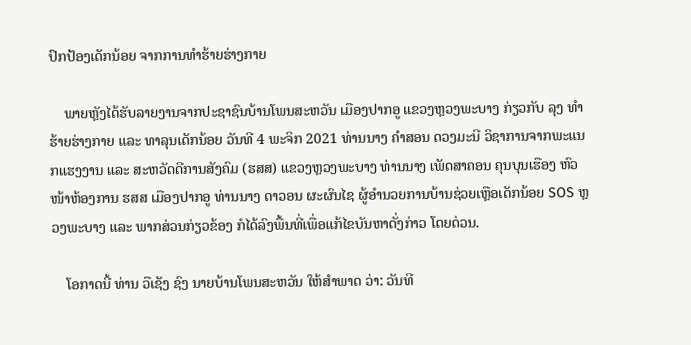ປົກປ້ອງເດັກນ້ອຍ ຈາກການທໍາຮ້າຍຮ່າງກາຍ

    ພາຍຫຼັງໄດ້ຮັບລາຍງານຈາກປະຊາຊົນບ້ານໂພນສະຫວັນ ເມືອງປາກອູ ແຂວງຫຼວງພະບາງ ກ່ຽວກັບ ລຸງ ທໍາຮ້າຍຮ່າງກາຍ ແລະ ທາລຸນເດັກນ້ອຍ ວັນທີ 4 ພະຈິກ 2021 ທ່ານນາງ ຄໍາສອນ ດວງມະນີ ວິຊາການຈາກພະແນກແຮງງານ ແລະ ສະຫວັດດີການສັງຄົມ (ຮສສ) ແຂວງຫຼວງພະບາງ ທ່ານນາງ ເພັດສາຄອນ ຄຸນບຸນເຮືອງ ຫົວໜ້າຫ້ອງການ ຮສສ ເມືອງປາກອູ ທ່ານນາງ ດາວອນ ຜະຜົນໄຊ ຜູ້ອໍານວຍການບ້ານຊ່ວຍເຫຼືອເດັກນ້ອຍ SOS ຫຼວງພະບາງ ແລະ ພາກສ່ວນກ່ຽວຂ້ອງ ກໍໄດ້ລົງພື້ນທີ່ເພື່ອແກ້ໄຂບັນຫາດັ່ງກ່າວ ໂດຍດ່ວນ.

    ໂອກາດນີ້ ທ່ານ ວືເຊັງ ຊົງ ນາຍບ້ານໂພນສະຫວັນ ໃຫ້ສໍາພາດ ວ່າ: ວັນທີ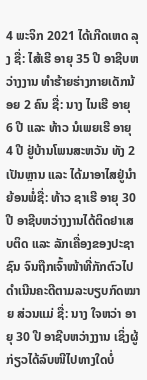4 ພະຈິກ 2021 ໄດ້ເກີດເຫດ ລຸງ ຊື່: ໄສ້ເຮີ ອາຍຸ 35 ປີ ອາຊີບຫວ່າງງານ ທໍາຮ້າຍຮ່າງກາຍເດັກນ້ອຍ 2 ຄົນ ຊື່: ນາງ ໄນເຮີ ອາຍຸ 6 ປີ ແລະ ທ້າວ ນໍເພຍເຮີ ອາຍຸ 4 ປີ ຢູ່ບ້ານໂພນສະຫວັນ ທັງ 2 ເປັນຫຼານ ແລະ ໄດ້ມາອາໄສຢູ່ນໍາ ຍ້ອນພໍ່ຊື່: ທ້າວ ຊາເຮີ ອາຍຸ 30 ປີ ອາຊີບຫວ່າງງານໄດ້ຕິດຢາເສບຕິດ ແລະ ລັກເຄື່ອງຂອງປະຊາຊົນ ຈົນຖືກເຈົ້າໜ້າທີ່ກັກຕົວໄປດຳເນີນຄະດີຕາມລະບຽບກົດໝາຍ ສ່ວນແມ່ ຊື່: ນາງ ໃຈຫວ່າ ອາຍຸ 30 ປີ ອາຊີບຫວ່າງງານ ເຊິ່ງຜູ້ກ່ຽວໄດ້ລົບໜີໄປທາງໃດບໍ່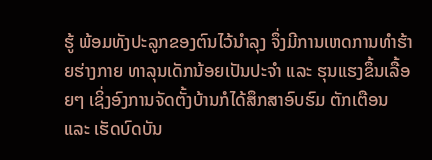ຮູ້ ພ້ອມທັງປະລູກຂອງຕົນໄວ້ນຳລຸງ ຈຶ່ງມີການເຫດການທໍາຮ້າຍຮ່າງກາຍ ທາລຸນເດັກນ້ອຍເປັນປະຈຳ ແລະ ຮຸນແຮງຂຶ້ນເລື້ອຍໆ ເຊິ່ງອົງການຈັດຕັ້ງບ້ານກໍໄດ້ສຶກສາອົບຮົມ ຕັກເຕືອນ ແລະ ເຮັດບົດບັນ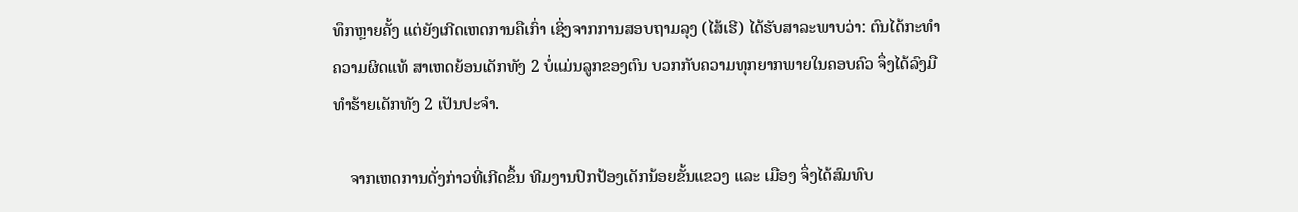ທຶກຫຼາຍຄັ້ງ ແຕ່ຍັງເກີດເຫດການຄືເກົ່າ ເຊິ່ງຈາກການສອບຖາມລຸງ (ໄສ້ເຮີ) ໄດ້ຮັບສາລະພາບວ່າ: ຕົນໄດ້ກະທຳຄວາມຜິດແທ້ ສາເຫດຍ້ອນເດັກທັງ 2 ບໍ່ແມ່ນລູກຂອງຕົນ ບວກກັບຄວາມທຸກຍາກພາຍໃນຄອບຄົວ ຈຶ່ງໄດ້ລົງມືທຳຮ້າຍເດັກທັງ 2 ເປັນປະຈຳ.

    ຈາກເຫດການດັ່ງກ່າວທີ່ເກີດຂຶ້ນ ທີມງານປົກປ້ອງເດັກນ້ອຍຂັ້ນແຂວງ ແລະ ເມືອງ ຈຶ່ງໄດ້ສົມທົບ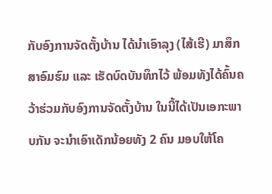ກັບອົງການຈັດຕັ້ງບ້ານ ໄດ້ນຳເອົາລຸງ (ໄສ້ເຮີ) ມາສຶກສາອົມຮົມ ແລະ ເຮັດບົດບັນທຶກໄວ້ ພ້ອມທັງໄດ້ຄົ້ນຄວ້າຮ່ວມກັບອົງການຈັດຕັ້ງບ້ານ ໃນນີ້ໄດ້ເປັນເອກະພາບກັນ ຈະນຳເອົາເດັກນ້ອຍທັງ 2 ຄົນ ມອບໃຫ້ໂຄ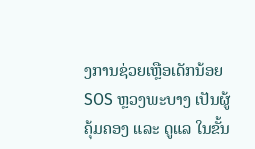ງການຊ່ວຍເຫຼືອເດັກນ້ອຍ SOS ຫຼວງພະບາງ ເປັນຜູ້ຄຸ້ມຄອງ ແລະ ດູແລ ໃນຂັ້ນ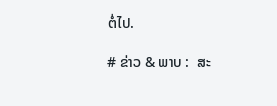ຕໍ່ໄປ.

# ຂ່າວ & ພາບ :  ສະ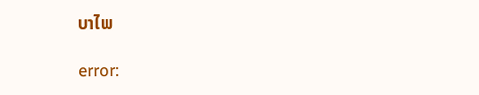ບາໄພ

error: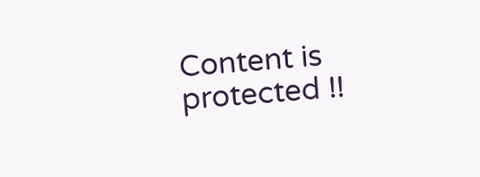Content is protected !!